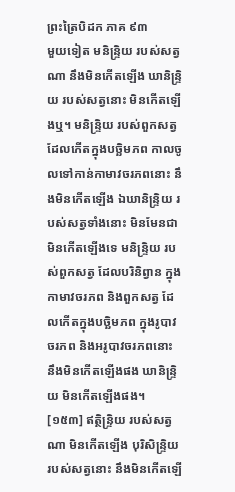ព្រះត្រៃបិដក ភាគ ៩៣
មួយទៀត មនិន្ទ្រិយ របស់សត្វណា នឹងមិនកើតឡើង ឃានិន្ទ្រិយ របស់សត្វនោះ មិនកើតឡើងឬ។ មនិន្ទ្រិយ របស់ពួកសត្វ ដែលកើតក្នុងបច្ឆិមភព កាលចូលទៅកាន់កាមាវចរភពនោះ នឹងមិនកើតឡើង ឯឃានិន្ទ្រិយ របស់សត្វទាំងនោះ មិនមែនជាមិនកើតឡើងទេ មនិន្ទ្រិយ របស់ពួកសត្វ ដែលបរិនិព្វាន ក្នុងកាមាវចរភព និងពួកសត្វ ដែលកើតក្នុងបច្ឆិមភព ក្នុងរូបាវចរភព និងអរូបាវចរភពនោះ នឹងមិនកើតឡើងផង ឃានិន្ទ្រិយ មិនកើតឡើងផង។
[១៥៣] ឥត្ថិន្ទ្រិយ របស់សត្វណា មិនកើតឡើង បុរិសិន្ទ្រិយ របស់សត្វនោះ នឹងមិនកើតឡើ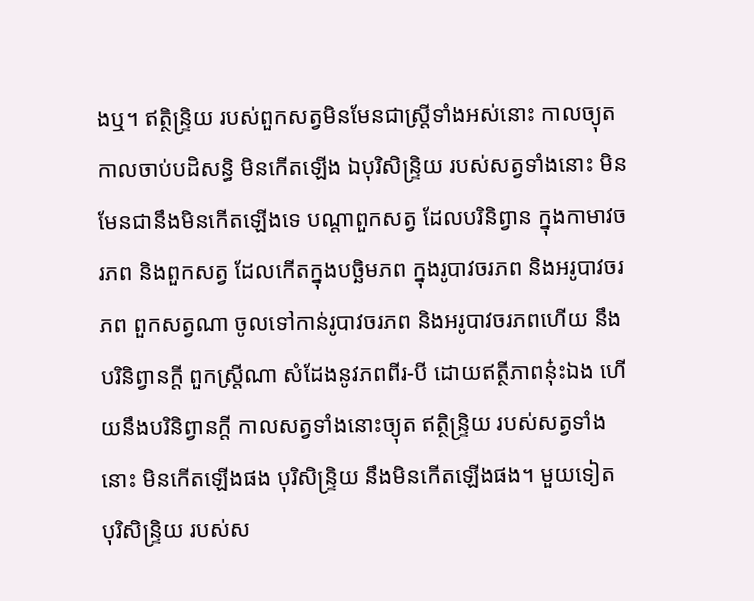ងឬ។ ឥត្ថិន្ទ្រិយ របស់ពួកសត្វមិនមែនជាស្ត្រីទាំងអស់នោះ កាលច្យុត កាលចាប់បដិសន្ធិ មិនកើតឡើង ឯបុរិសិន្ទ្រិយ របស់សត្វទាំងនោះ មិនមែនជានឹងមិនកើតឡើងទេ បណ្តាពួកសត្វ ដែលបរិនិព្វាន ក្នុងកាមាវចរភព និងពួកសត្វ ដែលកើតក្នុងបច្ឆិមភព ក្នុងរូបាវចរភព និងអរូបាវចរភព ពួកសត្វណា ចូលទៅកាន់រូបាវចរភព និងអរូបាវចរភពហើយ នឹងបរិនិព្វានក្តី ពួកស្ត្រីណា សំដែងនូវភពពីរ-បី ដោយឥត្ថីភាពនុ៎ះឯង ហើយនឹងបរិនិព្វានក្តី កាលសត្វទាំងនោះច្យុត ឥត្ថិន្ទ្រិយ របស់សត្វទាំងនោះ មិនកើតឡើងផង បុរិសិន្ទ្រិយ នឹងមិនកើតឡើងផង។ មួយទៀត បុរិសិន្ទ្រិយ របស់ស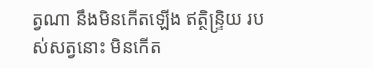ត្វណា នឹងមិនកើតឡើង ឥត្ថិន្ទ្រិយ របស់សត្វនោះ មិនកើត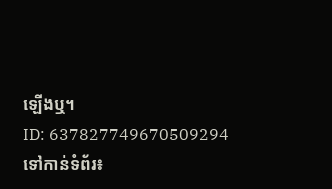ឡើងឬ។
ID: 637827749670509294
ទៅកាន់ទំព័រ៖